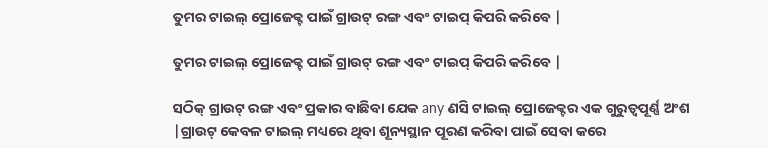ତୁମର ଟାଇଲ୍ ପ୍ରୋଜେକ୍ଟ ପାଇଁ ଗ୍ରାଉଟ୍ ରଙ୍ଗ ଏବଂ ଟାଇପ୍ କିପରି କରିବେ |

ତୁମର ଟାଇଲ୍ ପ୍ରୋଜେକ୍ଟ ପାଇଁ ଗ୍ରାଉଟ୍ ରଙ୍ଗ ଏବଂ ଟାଇପ୍ କିପରି କରିବେ |

ସଠିକ୍ ଗ୍ରାଉଟ୍ ରଙ୍ଗ ଏବଂ ପ୍ରକାର ବାଛିବା ଯେକ any ଣସି ଟାଇଲ୍ ପ୍ରୋଜେକ୍ଟର ଏକ ଗୁରୁତ୍ୱପୂର୍ଣ୍ଣ ଅଂଶ |ଗ୍ରାଉଟ୍ କେବଳ ଟାଇଲ୍ ମଧ୍ୟରେ ଥିବା ଶୂନ୍ୟସ୍ଥାନ ପୂରଣ କରିବା ପାଇଁ ସେବା କରେ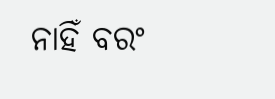ନାହିଁ ବରଂ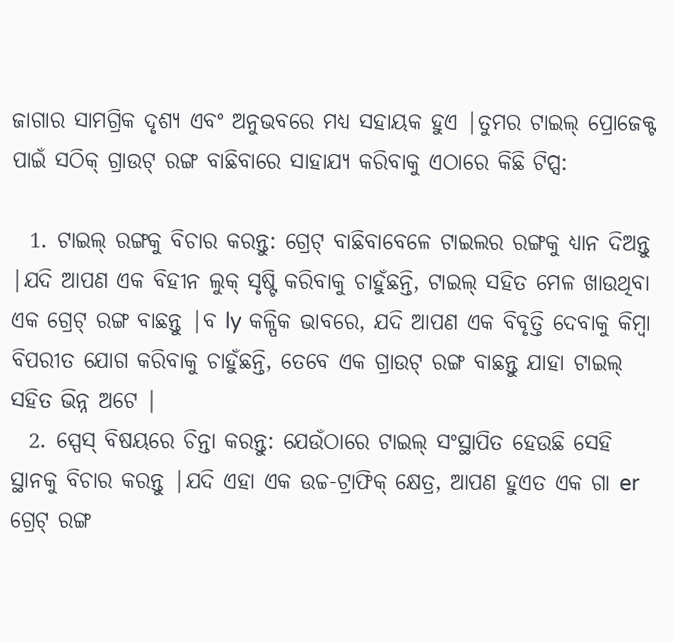ଜାଗାର ସାମଗ୍ରିକ ଦୃଶ୍ୟ ଏବଂ ଅନୁଭବରେ ମଧ୍ୟ ସହାୟକ ହୁଏ |ତୁମର ଟାଇଲ୍ ପ୍ରୋଜେକ୍ଟ ପାଇଁ ସଠିକ୍ ଗ୍ରାଉଟ୍ ରଙ୍ଗ ବାଛିବାରେ ସାହାଯ୍ୟ କରିବାକୁ ଏଠାରେ କିଛି ଟିପ୍ସ:

  1. ଟାଇଲ୍ ରଙ୍ଗକୁ ବିଚାର କରନ୍ତୁ: ଗ୍ରେଟ୍ ବାଛିବାବେଳେ ଟାଇଲର ରଙ୍ଗକୁ ଧ୍ୟାନ ଦିଅନ୍ତୁ |ଯଦି ଆପଣ ଏକ ବିହୀନ ଲୁକ୍ ସୃଷ୍ଟି କରିବାକୁ ଚାହୁଁଛନ୍ତି, ଟାଇଲ୍ ସହିତ ମେଳ ଖାଉଥିବା ଏକ ଗ୍ରେଟ୍ ରଙ୍ଗ ବାଛନ୍ତୁ |ବ ly କଳ୍ପିକ ଭାବରେ, ଯଦି ଆପଣ ଏକ ବିବୃତ୍ତି ଦେବାକୁ କିମ୍ବା ବିପରୀତ ଯୋଗ କରିବାକୁ ଚାହୁଁଛନ୍ତି, ତେବେ ଏକ ଗ୍ରାଉଟ୍ ରଙ୍ଗ ବାଛନ୍ତୁ ଯାହା ଟାଇଲ୍ ସହିତ ଭିନ୍ନ ଅଟେ |
  2. ସ୍ପେସ୍ ବିଷୟରେ ଚିନ୍ତା କରନ୍ତୁ: ଯେଉଁଠାରେ ଟାଇଲ୍ ସଂସ୍ଥାପିତ ହେଉଛି ସେହି ସ୍ଥାନକୁ ବିଚାର କରନ୍ତୁ |ଯଦି ଏହା ଏକ ଉଚ୍ଚ-ଟ୍ରାଫିକ୍ କ୍ଷେତ୍ର, ଆପଣ ହୁଏତ ଏକ ଗା er ଗ୍ରେଟ୍ ରଙ୍ଗ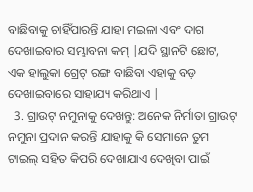ବାଛିବାକୁ ଚାହିଁପାରନ୍ତି ଯାହା ମଇଳା ଏବଂ ଦାଗ ଦେଖାଇବାର ସମ୍ଭାବନା କମ୍ |ଯଦି ସ୍ଥାନଟି ଛୋଟ, ଏକ ହାଲୁକା ଗ୍ରେଟ୍ ରଙ୍ଗ ବାଛିବା ଏହାକୁ ବଡ଼ ଦେଖାଇବାରେ ସାହାଯ୍ୟ କରିଥାଏ |
  3. ଗ୍ରାଉଟ୍ ନମୁନାକୁ ଦେଖନ୍ତୁ: ଅନେକ ନିର୍ମାତା ଗ୍ରାଉଟ୍ ନମୁନା ପ୍ରଦାନ କରନ୍ତି ଯାହାକୁ କି ସେମାନେ ତୁମ ଟାଇଲ୍ ସହିତ କିପରି ଦେଖାଯାଏ ଦେଖିବା ପାଇଁ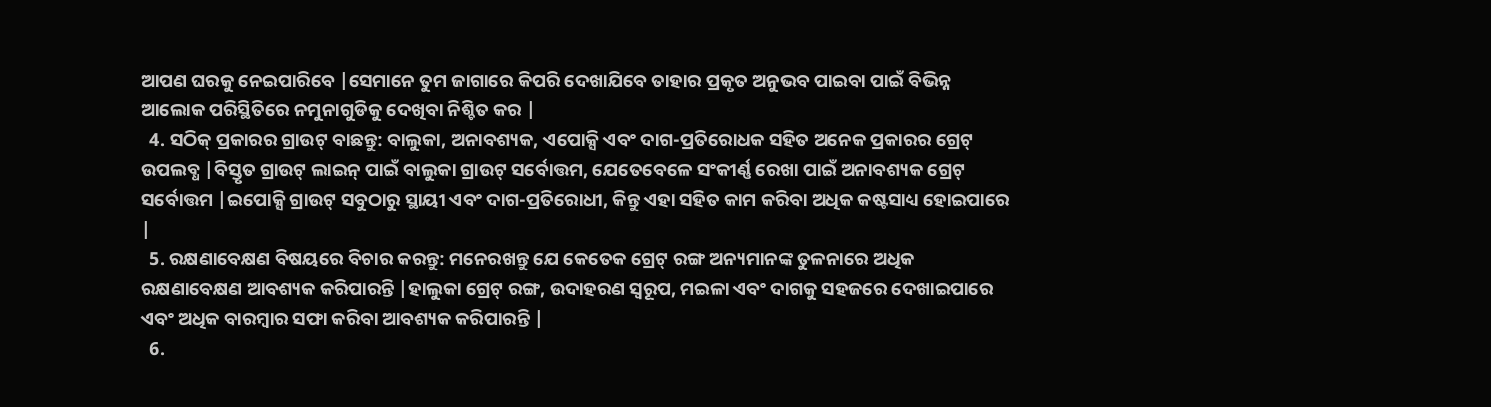ଆପଣ ଘରକୁ ନେଇପାରିବେ |ସେମାନେ ତୁମ ଜାଗାରେ କିପରି ଦେଖାଯିବେ ତାହାର ପ୍ରକୃତ ଅନୁଭବ ପାଇବା ପାଇଁ ବିଭିନ୍ନ ଆଲୋକ ପରିସ୍ଥିତିରେ ନମୁନାଗୁଡିକୁ ଦେଖିବା ନିଶ୍ଚିତ କର |
  4. ସଠିକ୍ ପ୍ରକାରର ଗ୍ରାଉଟ୍ ବାଛନ୍ତୁ: ବାଲୁକା, ଅନାବଶ୍ୟକ, ଏପୋକ୍ସି ଏବଂ ଦାଗ-ପ୍ରତିରୋଧକ ସହିତ ଅନେକ ପ୍ରକାରର ଗ୍ରେଟ୍ ଉପଲବ୍ଧ |ବିସ୍ତୃତ ଗ୍ରାଉଟ୍ ଲାଇନ୍ ପାଇଁ ବାଲୁକା ଗ୍ରାଉଟ୍ ସର୍ବୋତ୍ତମ, ଯେତେବେଳେ ସଂକୀର୍ଣ୍ଣ ରେଖା ପାଇଁ ଅନାବଶ୍ୟକ ଗ୍ରେଟ୍ ସର୍ବୋତ୍ତମ |ଇପୋକ୍ସି ଗ୍ରାଉଟ୍ ସବୁଠାରୁ ସ୍ଥାୟୀ ଏବଂ ଦାଗ-ପ୍ରତିରୋଧୀ, କିନ୍ତୁ ଏହା ସହିତ କାମ କରିବା ଅଧିକ କଷ୍ଟସାଧ୍ୟ ହୋଇପାରେ |
  5. ରକ୍ଷଣାବେକ୍ଷଣ ବିଷୟରେ ବିଚାର କରନ୍ତୁ: ମନେରଖନ୍ତୁ ଯେ କେତେକ ଗ୍ରେଟ୍ ରଙ୍ଗ ଅନ୍ୟମାନଙ୍କ ତୁଳନାରେ ଅଧିକ ରକ୍ଷଣାବେକ୍ଷଣ ଆବଶ୍ୟକ କରିପାରନ୍ତି |ହାଲୁକା ଗ୍ରେଟ୍ ରଙ୍ଗ, ଉଦାହରଣ ସ୍ୱରୂପ, ମଇଳା ଏବଂ ଦାଗକୁ ସହଜରେ ଦେଖାଇପାରେ ଏବଂ ଅଧିକ ବାରମ୍ବାର ସଫା କରିବା ଆବଶ୍ୟକ କରିପାରନ୍ତି |
  6.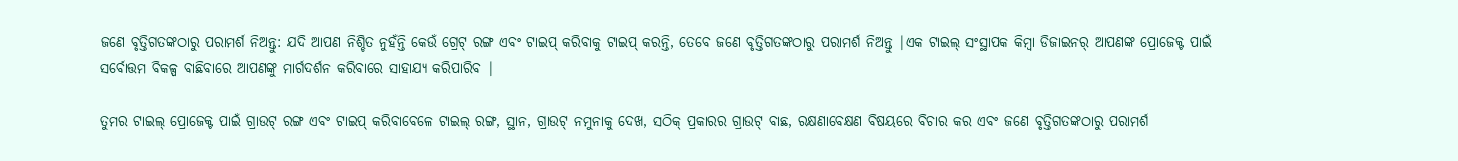ଜଣେ ବୃତ୍ତିଗତଙ୍କଠାରୁ ପରାମର୍ଶ ନିଅନ୍ତୁ: ଯଦି ଆପଣ ନିଶ୍ଚିତ ନୁହଁନ୍ତି କେଉଁ ଗ୍ରେଟ୍ ରଙ୍ଗ ଏବଂ ଟାଇପ୍ କରିବାକୁ ଟାଇପ୍ କରନ୍ତି, ତେବେ ଜଣେ ବୃତ୍ତିଗତଙ୍କଠାରୁ ପରାମର୍ଶ ନିଅନ୍ତୁ |ଏକ ଟାଇଲ୍ ସଂସ୍ଥାପକ କିମ୍ବା ଡିଜାଇନର୍ ଆପଣଙ୍କ ପ୍ରୋଜେକ୍ଟ ପାଇଁ ସର୍ବୋତ୍ତମ ବିକଳ୍ପ ବାଛିବାରେ ଆପଣଙ୍କୁ ମାର୍ଗଦର୍ଶନ କରିବାରେ ସାହାଯ୍ୟ କରିପାରିବ |

ତୁମର ଟାଇଲ୍ ପ୍ରୋଜେକ୍ଟ ପାଇଁ ଗ୍ରାଉଟ୍ ରଙ୍ଗ ଏବଂ ଟାଇପ୍ କରିବାବେଳେ ଟାଇଲ୍ ରଙ୍ଗ, ସ୍ଥାନ, ଗ୍ରାଉଟ୍ ନମୁନାକୁ ଦେଖ, ସଠିକ୍ ପ୍ରକାରର ଗ୍ରାଉଟ୍ ବାଛ, ରକ୍ଷଣାବେକ୍ଷଣ ବିଷୟରେ ବିଚାର କର ଏବଂ ଜଣେ ବୃତ୍ତିଗତଙ୍କଠାରୁ ପରାମର୍ଶ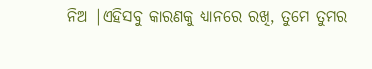ନିଅ |ଏହିସବୁ କାରଣକୁ ଧ୍ୟାନରେ ରଖି, ତୁମେ ତୁମର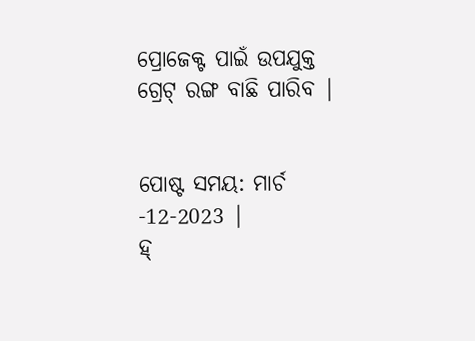ପ୍ରୋଜେକ୍ଟ ପାଇଁ ଉପଯୁକ୍ତ ଗ୍ରେଟ୍ ରଙ୍ଗ ବାଛି ପାରିବ |


ପୋଷ୍ଟ ସମୟ: ମାର୍ଚ -12-2023 |
ହ୍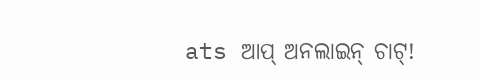ats ଆପ୍ ଅନଲାଇନ୍ ଚାଟ୍!